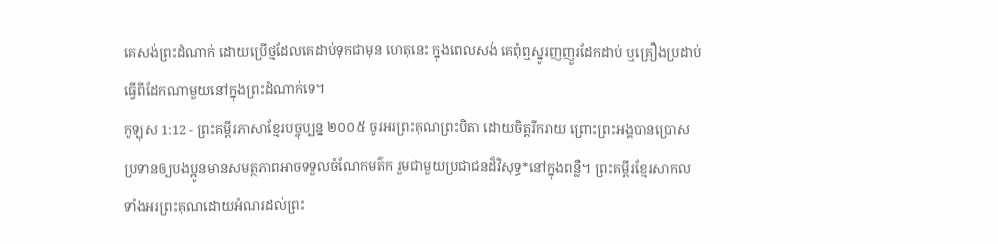គេសង់ព្រះដំណាក់ ដោយប្រើថ្មដែលគេដាប់ទុកជាមុន ហេតុនេះ ក្នុងពេលសង់ គេពុំឮស្នូរញញួរដែកដាប់ ឬគ្រឿងប្រដាប់ធ្វើពីដែកណាមួយនៅក្នុងព្រះដំណាក់ទេ។
កូឡុស 1:12 - ព្រះគម្ពីរភាសាខ្មែរបច្ចុប្បន្ន ២០០៥ ចូរអរព្រះគុណព្រះបិតា ដោយចិត្តរីករាយ ព្រោះព្រះអង្គបានប្រោសប្រទានឲ្យបងប្អូនមានសមត្ថភាពអាចទទួលចំណែកមត៌ក រួមជាមួយប្រជាជនដ៏វិសុទ្ធ*នៅក្នុងពន្លឺ។ ព្រះគម្ពីរខ្មែរសាកល ទាំងអរព្រះគុណដោយអំណរដល់ព្រះ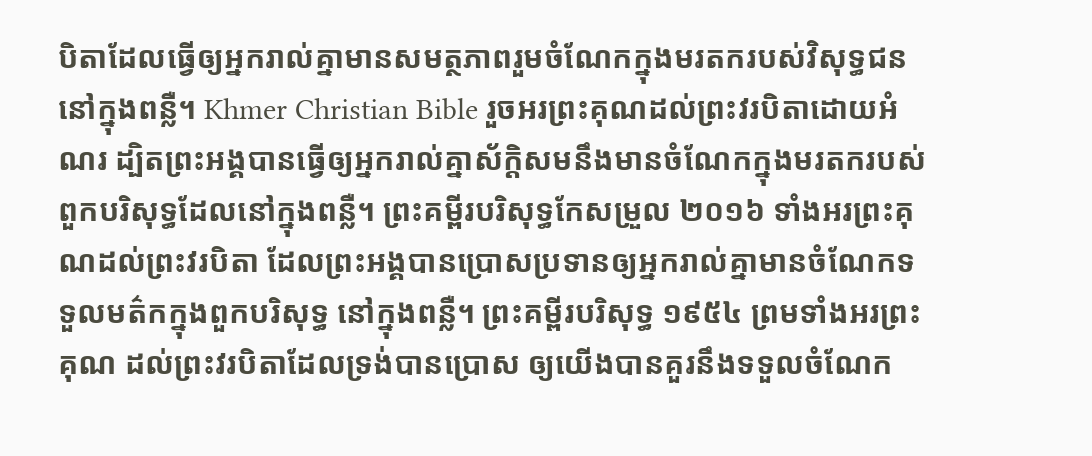បិតាដែលធ្វើឲ្យអ្នករាល់គ្នាមានសមត្ថភាពរួមចំណែកក្នុងមរតករបស់វិសុទ្ធជន នៅក្នុងពន្លឺ។ Khmer Christian Bible រួចអរព្រះគុណដល់ព្រះវរបិតាដោយអំណរ ដ្បិតព្រះអង្គបានធ្វើឲ្យអ្នករាល់គ្នាស័ក្ដិសមនឹងមានចំណែកក្នុងមរតករបស់ពួកបរិសុទ្ធដែលនៅក្នុងពន្លឺ។ ព្រះគម្ពីរបរិសុទ្ធកែសម្រួល ២០១៦ ទាំងអរព្រះគុណដល់ព្រះវរបិតា ដែលព្រះអង្គបានប្រោសប្រទានឲ្យអ្នករាល់គ្នាមានចំណែកទទួលមត៌កក្នុងពួកបរិសុទ្ធ នៅក្នុងពន្លឺ។ ព្រះគម្ពីរបរិសុទ្ធ ១៩៥៤ ព្រមទាំងអរព្រះគុណ ដល់ព្រះវរបិតាដែលទ្រង់បានប្រោស ឲ្យយើងបានគួរនឹងទទួលចំណែក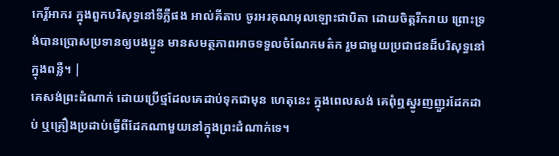កេរ្ដិ៍អាករ ក្នុងពួកបរិសុទ្ធនៅទីភ្លឺផង អាល់គីតាប ចូរអរគុណអុលឡោះជាបិតា ដោយចិត្ដរីករាយ ព្រោះទ្រង់បានប្រោសប្រទានឲ្យបងប្អូន មានសមត្ថភាពអាចទទួលចំណែកមត៌ក រួមជាមួយប្រជាជនដ៏បរិសុទ្ធនៅក្នុងពន្លឺ។ |
គេសង់ព្រះដំណាក់ ដោយប្រើថ្មដែលគេដាប់ទុកជាមុន ហេតុនេះ ក្នុងពេលសង់ គេពុំឮស្នូរញញួរដែកដាប់ ឬគ្រឿងប្រដាប់ធ្វើពីដែកណាមួយនៅក្នុងព្រះដំណាក់ទេ។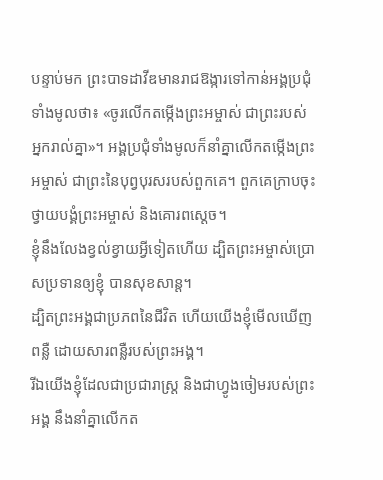បន្ទាប់មក ព្រះបាទដាវីឌមានរាជឱង្ការទៅកាន់អង្គប្រជុំទាំងមូលថា៖ «ចូរលើកតម្កើងព្រះអម្ចាស់ ជាព្រះរបស់អ្នករាល់គ្នា»។ អង្គប្រជុំទាំងមូលក៏នាំគ្នាលើកតម្កើងព្រះអម្ចាស់ ជាព្រះនៃបុព្វបុរសរបស់ពួកគេ។ ពួកគេក្រាបចុះ ថ្វាយបង្គំព្រះអម្ចាស់ និងគោរពស្ដេច។
ខ្ញុំនឹងលែងខ្វល់ខ្វាយអ្វីទៀតហើយ ដ្បិតព្រះអម្ចាស់ប្រោសប្រទានឲ្យខ្ញុំ បានសុខសាន្ត។
ដ្បិតព្រះអង្គជាប្រភពនៃជីវិត ហើយយើងខ្ញុំមើលឃើញពន្លឺ ដោយសារពន្លឺរបស់ព្រះអង្គ។
រីឯយើងខ្ញុំដែលជាប្រជារាស្ត្រ និងជាហ្វូងចៀមរបស់ព្រះអង្គ នឹងនាំគ្នាលើកត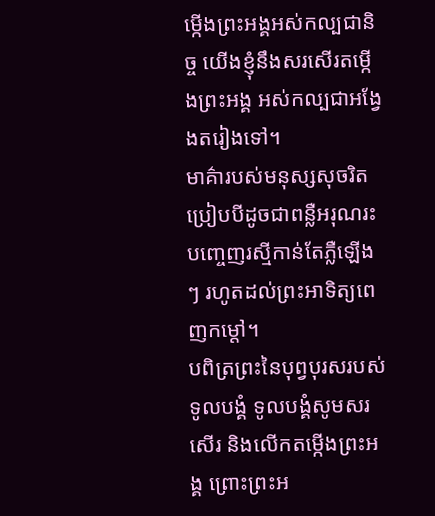ម្កើងព្រះអង្គអស់កល្បជានិច្ច យើងខ្ញុំនឹងសរសើរតម្កើងព្រះអង្គ អស់កល្បជាអង្វែងតរៀងទៅ។
មាគ៌ារបស់មនុស្សសុចរិតប្រៀបបីដូចជាពន្លឺអរុណរះ បញ្ចេញរស្មីកាន់តែភ្លឺឡើងៗ រហូតដល់ព្រះអាទិត្យពេញកម្ដៅ។
បពិត្រព្រះនៃបុព្វបុរសរបស់ទូលបង្គំ ទូលបង្គំសូមសរសើរ និងលើកតម្កើងព្រះអង្គ ព្រោះព្រះអ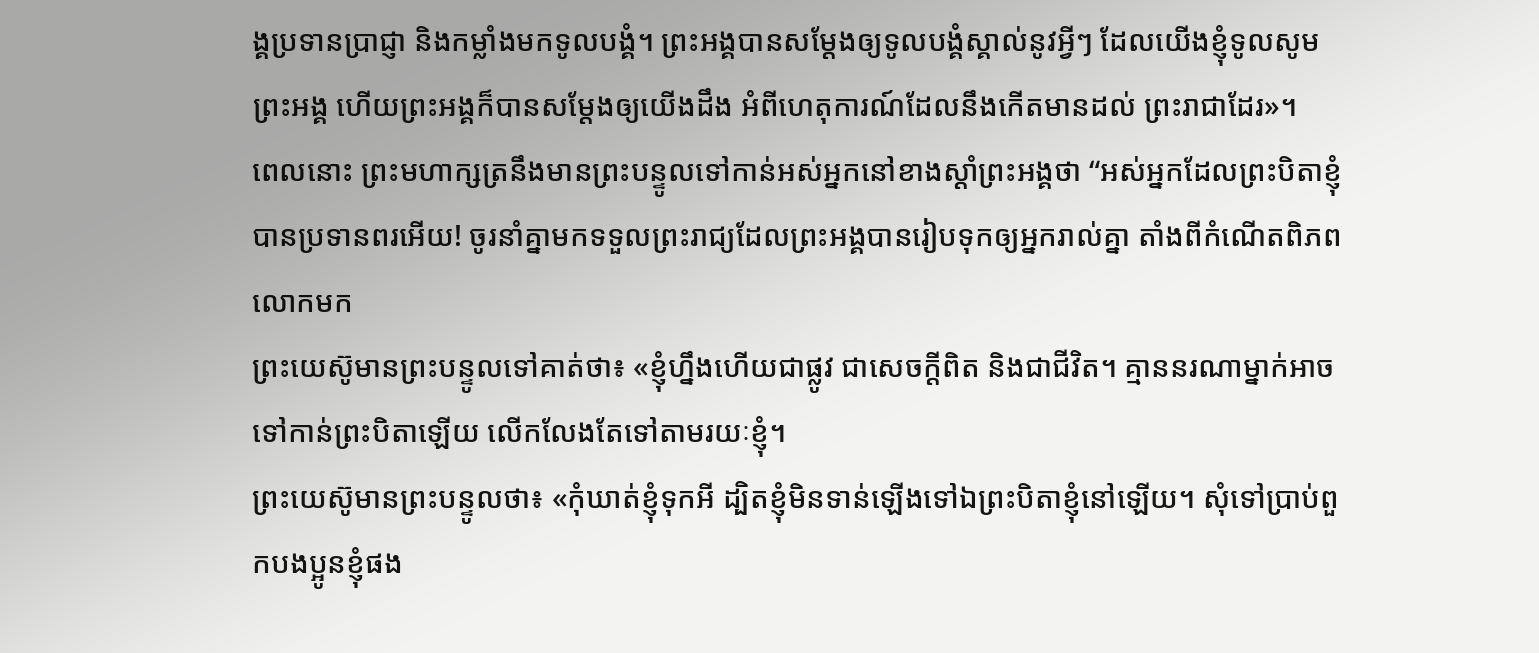ង្គប្រទានប្រាជ្ញា និងកម្លាំងមកទូលបង្គំ។ ព្រះអង្គបានសម្តែងឲ្យទូលបង្គំស្គាល់នូវអ្វីៗ ដែលយើងខ្ញុំទូលសូមព្រះអង្គ ហើយព្រះអង្គក៏បានសម្តែងឲ្យយើងដឹង អំពីហេតុការណ៍ដែលនឹងកើតមានដល់ ព្រះរាជាដែរ»។
ពេលនោះ ព្រះមហាក្សត្រនឹងមានព្រះបន្ទូលទៅកាន់អស់អ្នកនៅខាងស្ដាំព្រះអង្គថា “អស់អ្នកដែលព្រះបិតាខ្ញុំបានប្រទានពរអើយ! ចូរនាំគ្នាមកទទួលព្រះរាជ្យដែលព្រះអង្គបានរៀបទុកឲ្យអ្នករាល់គ្នា តាំងពីកំណើតពិភពលោកមក
ព្រះយេស៊ូមានព្រះបន្ទូលទៅគាត់ថា៖ «ខ្ញុំហ្នឹងហើយជាផ្លូវ ជាសេចក្ដីពិត និងជាជីវិត។ គ្មាននរណាម្នាក់អាចទៅកាន់ព្រះបិតាឡើយ លើកលែងតែទៅតាមរយៈខ្ញុំ។
ព្រះយេស៊ូមានព្រះបន្ទូលថា៖ «កុំឃាត់ខ្ញុំទុកអី ដ្បិតខ្ញុំមិនទាន់ឡើងទៅឯព្រះបិតាខ្ញុំនៅឡើយ។ សុំទៅប្រាប់ពួកបងប្អូនខ្ញុំផង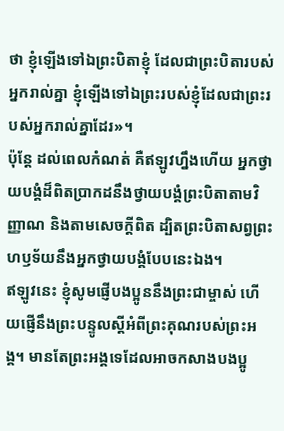ថា ខ្ញុំឡើងទៅឯព្រះបិតាខ្ញុំ ដែលជាព្រះបិតារបស់អ្នករាល់គ្នា ខ្ញុំឡើងទៅឯព្រះរបស់ខ្ញុំដែលជាព្រះរបស់អ្នករាល់គ្នាដែរ»។
ប៉ុន្តែ ដល់ពេលកំណត់ គឺឥឡូវហ្នឹងហើយ អ្នកថ្វាយបង្គំដ៏ពិតប្រាកដនឹងថ្វាយបង្គំព្រះបិតាតាមវិញ្ញាណ និងតាមសេចក្ដីពិត ដ្បិតព្រះបិតាសព្វព្រះហឫទ័យនឹងអ្នកថ្វាយបង្គំបែបនេះឯង។
ឥឡូវនេះ ខ្ញុំសូមផ្ញើបងប្អូននឹងព្រះជាម្ចាស់ ហើយផ្ញើនឹងព្រះបន្ទូលស្ដីអំពីព្រះគុណរបស់ព្រះអង្គ។ មានតែព្រះអង្គទេដែលអាចកសាងបងប្អូ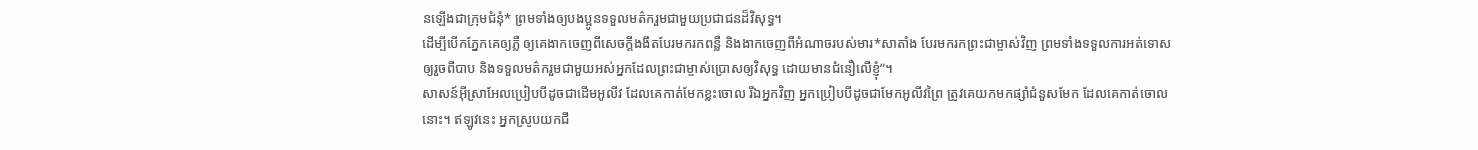នឡើងជាក្រុមជំនុំ* ព្រមទាំងឲ្យបងប្អូនទទួលមត៌ករួមជាមួយប្រជាជនដ៏វិសុទ្ធ។
ដើម្បីបើកភ្នែកគេឲ្យភ្លឺ ឲ្យគេងាកចេញពីសេចក្ដីងងឹតបែរមករកពន្លឺ និងងាកចេញពីអំណាចរបស់មារ*សាតាំង បែរមករកព្រះជាម្ចាស់វិញ ព្រមទាំងទទួលការអត់ទោសឲ្យរួចពីបាប និងទទួលមត៌ករួមជាមួយអស់អ្នកដែលព្រះជាម្ចាស់ប្រោសឲ្យវិសុទ្ធ ដោយមានជំនឿលើខ្ញុំ”។
សាសន៍អ៊ីស្រាអែលប្រៀបបីដូចជាដើមអូលីវ ដែលគេកាត់មែកខ្លះចោល រីឯអ្នកវិញ អ្នកប្រៀបបីដូចជាមែកអូលីវព្រៃ ត្រូវគេយកមកផ្សាំជំនួសមែក ដែលគេកាត់ចោលនោះ។ ឥឡូវនេះ អ្នកស្រូបយកជី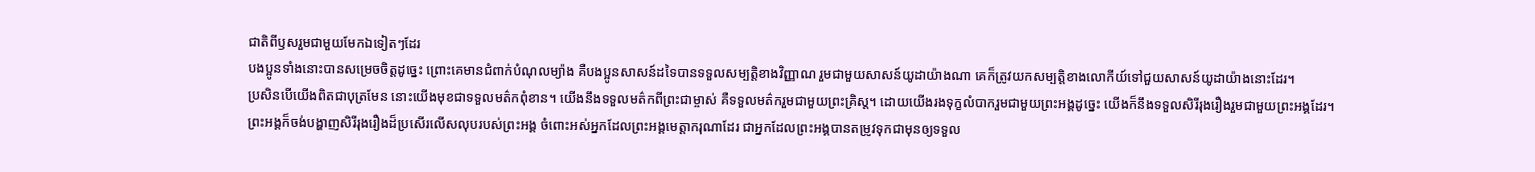ជាតិពីឫសរួមជាមួយមែកឯទៀតៗដែរ
បងប្អូនទាំងនោះបានសម្រេចចិត្តដូច្នេះ ព្រោះគេមានជំពាក់បំណុលម្យ៉ាង គឺបងប្អូនសាសន៍ដទៃបានទទួលសម្បត្តិខាងវិញ្ញាណ រួមជាមួយសាសន៍យូដាយ៉ាងណា គេក៏ត្រូវយកសម្បត្តិខាងលោកីយ៍ទៅជួយសាសន៍យូដាយ៉ាងនោះដែរ។
ប្រសិនបើយើងពិតជាបុត្រមែន នោះយើងមុខជាទទួលមត៌កពុំខាន។ យើងនឹងទទួលមត៌កពីព្រះជាម្ចាស់ គឺទទួលមត៌ករួមជាមួយព្រះគ្រិស្ត។ ដោយយើងរងទុក្ខលំបាករួមជាមួយព្រះអង្គដូច្នេះ យើងក៏នឹងទទួលសិរីរុងរឿងរួមជាមួយព្រះអង្គដែរ។
ព្រះអង្គក៏ចង់បង្ហាញសិរីរុងរឿងដ៏ប្រសើរលើសលុបរបស់ព្រះអង្គ ចំពោះអស់អ្នកដែលព្រះអង្គមេត្តាករុណាដែរ ជាអ្នកដែលព្រះអង្គបានតម្រូវទុកជាមុនឲ្យទទួល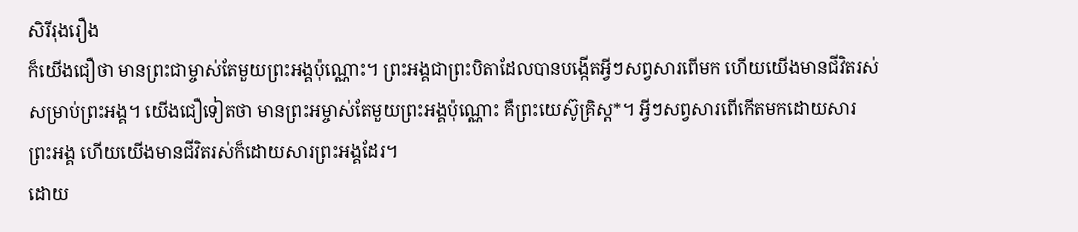សិរីរុងរឿង
ក៏យើងជឿថា មានព្រះជាម្ចាស់តែមួយព្រះអង្គប៉ុណ្ណោះ។ ព្រះអង្គជាព្រះបិតាដែលបានបង្កើតអ្វីៗសព្វសារពើមក ហើយយើងមានជីវិតរស់សម្រាប់ព្រះអង្គ។ យើងជឿទៀតថា មានព្រះអម្ចាស់តែមួយព្រះអង្គប៉ុណ្ណោះ គឺព្រះយេស៊ូគ្រិស្ត*។ អ្វីៗសព្វសារពើកើតមកដោយសារព្រះអង្គ ហើយយើងមានជីវិតរស់ក៏ដោយសារព្រះអង្គដែរ។
ដោយ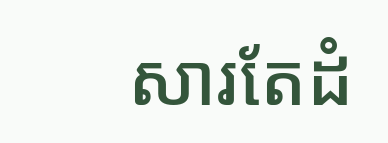សារតែដំ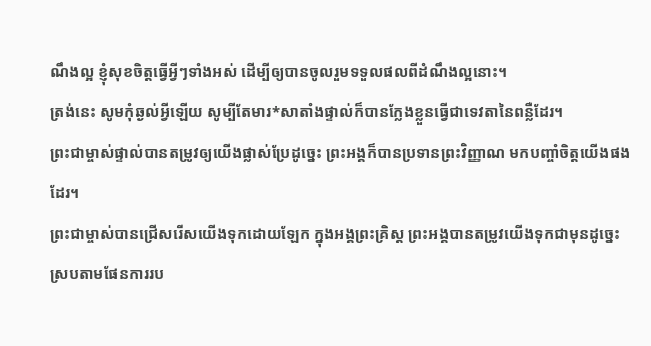ណឹងល្អ ខ្ញុំសុខចិត្តធ្វើអ្វីៗទាំងអស់ ដើម្បីឲ្យបានចូលរួមទទួលផលពីដំណឹងល្អនោះ។
ត្រង់នេះ សូមកុំឆ្ងល់អ្វីឡើយ សូម្បីតែមារ*សាតាំងផ្ទាល់ក៏បានក្លែងខ្លួនធ្វើជាទេវតានៃពន្លឺដែរ។
ព្រះជាម្ចាស់ផ្ទាល់បានតម្រូវឲ្យយើងផ្លាស់ប្រែដូច្នេះ ព្រះអង្គក៏បានប្រទានព្រះវិញ្ញាណ មកបញ្ចាំចិត្តយើងផងដែរ។
ព្រះជាម្ចាស់បានជ្រើសរើសយើងទុកដោយឡែក ក្នុងអង្គព្រះគ្រិស្ត ព្រះអង្គបានតម្រូវយើងទុកជាមុនដូច្នេះ ស្របតាមផែនការរប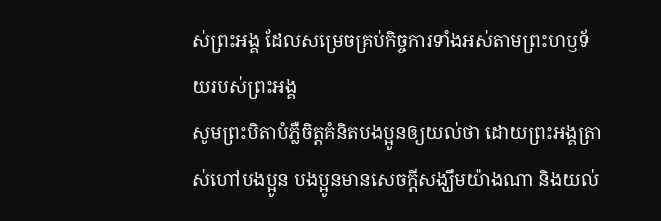ស់ព្រះអង្គ ដែលសម្រេចគ្រប់កិច្ចការទាំងអស់តាមព្រះហឫទ័យរបស់ព្រះអង្គ
សូមព្រះបិតាបំភ្លឺចិត្តគំនិតបងប្អូនឲ្យយល់ថា ដោយព្រះអង្គត្រាស់ហៅបងប្អូន បងប្អូនមានសេចក្ដីសង្ឃឹមយ៉ាងណា និងយល់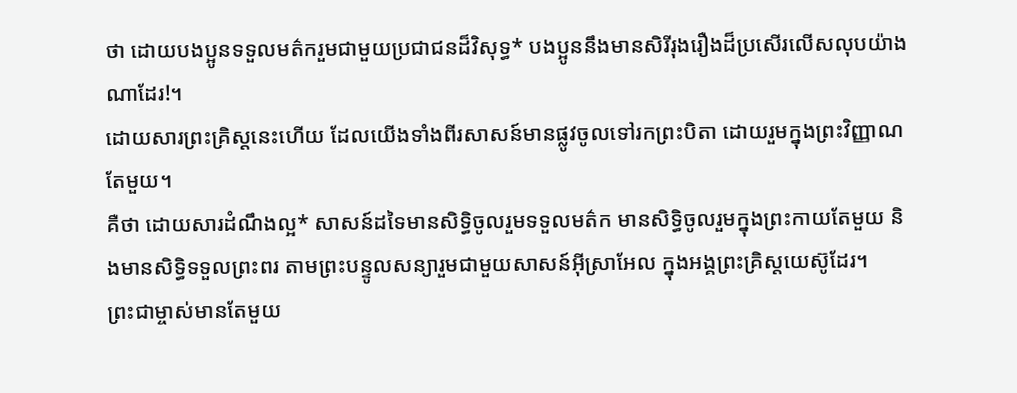ថា ដោយបងប្អូនទទួលមត៌ករួមជាមួយប្រជាជនដ៏វិសុទ្ធ* បងប្អូននឹងមានសិរីរុងរឿងដ៏ប្រសើរលើសលុបយ៉ាងណាដែរ!។
ដោយសារព្រះគ្រិស្តនេះហើយ ដែលយើងទាំងពីរសាសន៍មានផ្លូវចូលទៅរកព្រះបិតា ដោយរួមក្នុងព្រះវិញ្ញាណតែមួយ។
គឺថា ដោយសារដំណឹងល្អ* សាសន៍ដទៃមានសិទ្ធិចូលរួមទទួលមត៌ក មានសិទ្ធិចូលរួមក្នុងព្រះកាយតែមួយ និងមានសិទ្ធិទទួលព្រះពរ តាមព្រះបន្ទូលសន្យារួមជាមួយសាសន៍អ៊ីស្រាអែល ក្នុងអង្គព្រះគ្រិស្តយេស៊ូដែរ។
ព្រះជាម្ចាស់មានតែមួយ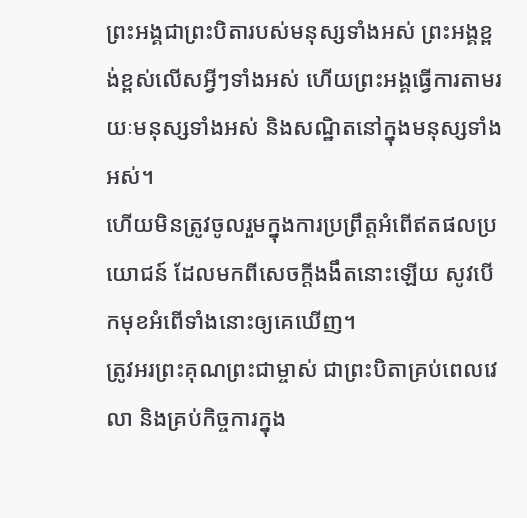ព្រះអង្គជាព្រះបិតារបស់មនុស្សទាំងអស់ ព្រះអង្គខ្ពង់ខ្ពស់លើសអ្វីៗទាំងអស់ ហើយព្រះអង្គធ្វើការតាមរយៈមនុស្សទាំងអស់ និងសណ្ឋិតនៅក្នុងមនុស្សទាំងអស់។
ហើយមិនត្រូវចូលរួមក្នុងការប្រព្រឹត្តអំពើឥតផលប្រយោជន៍ ដែលមកពីសេចក្ដីងងឹតនោះឡើយ សូវបើកមុខអំពើទាំងនោះឲ្យគេឃើញ។
ត្រូវអរព្រះគុណព្រះជាម្ចាស់ ជាព្រះបិតាគ្រប់ពេលវេលា និងគ្រប់កិច្ចការក្នុង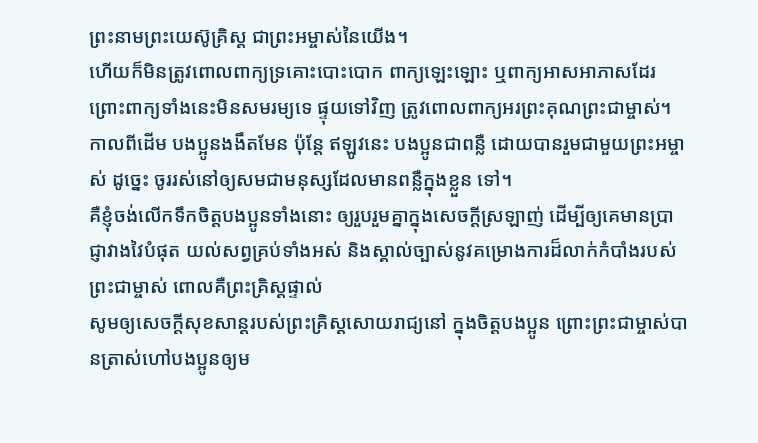ព្រះនាមព្រះយេស៊ូគ្រិស្ត ជាព្រះអម្ចាស់នៃយើង។
ហើយក៏មិនត្រូវពោលពាក្យទ្រគោះបោះបោក ពាក្យឡេះឡោះ ឬពាក្យអាសអាភាសដែរ ព្រោះពាក្យទាំងនេះមិនសមរម្យទេ ផ្ទុយទៅវិញ ត្រូវពោលពាក្យអរព្រះគុណព្រះជាម្ចាស់។
កាលពីដើម បងប្អូនងងឹតមែន ប៉ុន្តែ ឥឡូវនេះ បងប្អូនជាពន្លឺ ដោយបានរួមជាមួយព្រះអម្ចាស់ ដូច្នេះ ចូររស់នៅឲ្យសមជាមនុស្សដែលមានពន្លឺក្នុងខ្លួន ទៅ។
គឺខ្ញុំចង់លើកទឹកចិត្តបងប្អូនទាំងនោះ ឲ្យរួបរួមគ្នាក្នុងសេចក្ដីស្រឡាញ់ ដើម្បីឲ្យគេមានប្រាជ្ញាវាងវៃបំផុត យល់សព្វគ្រប់ទាំងអស់ និងស្គាល់ច្បាស់នូវគម្រោងការដ៏លាក់កំបាំងរបស់ព្រះជាម្ចាស់ ពោលគឺព្រះគ្រិស្តផ្ទាល់
សូមឲ្យសេចក្ដីសុខសាន្តរបស់ព្រះគ្រិស្តសោយរាជ្យនៅ ក្នុងចិត្តបងប្អូន ព្រោះព្រះជាម្ចាស់បានត្រាស់ហៅបងប្អូនឲ្យម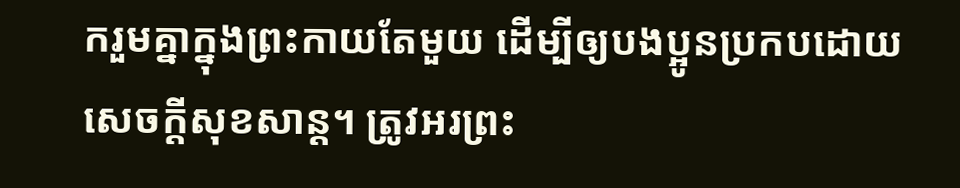ករួមគ្នាក្នុងព្រះកាយតែមួយ ដើម្បីឲ្យបងប្អូនប្រកបដោយសេចក្ដីសុខសាន្ត។ ត្រូវអរព្រះ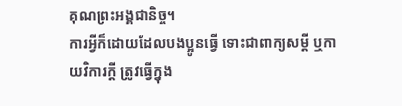គុណព្រះអង្គជានិច្ច។
ការអ្វីក៏ដោយដែលបងប្អូនធ្វើ ទោះជាពាក្យសម្ដី ឬកាយវិការក្តី ត្រូវធ្វើក្នុង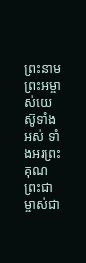ព្រះនាមព្រះអម្ចាស់យេស៊ូទាំងអស់ ទាំងអរព្រះគុណព្រះជាម្ចាស់ជា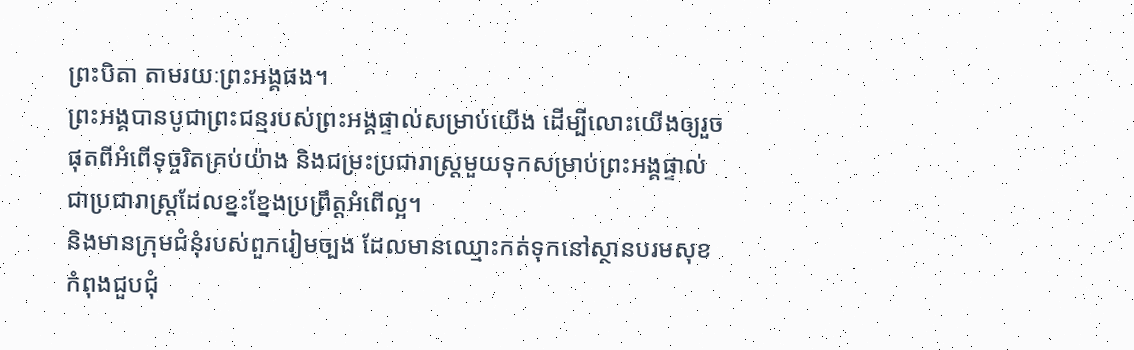ព្រះបិតា តាមរយៈព្រះអង្គផង។
ព្រះអង្គបានបូជាព្រះជន្មរបស់ព្រះអង្គផ្ទាល់សម្រាប់យើង ដើម្បីលោះយើងឲ្យរួចផុតពីអំពើទុច្ចរិតគ្រប់យ៉ាង និងជម្រះប្រជារាស្ត្រមួយទុកសម្រាប់ព្រះអង្គផ្ទាល់ ជាប្រជារាស្ត្រដែលខ្នះខ្នែងប្រព្រឹត្តអំពើល្អ។
និងមានក្រុមជំនុំរបស់ពួករៀមច្បង ដែលមានឈ្មោះកត់ទុកនៅស្ថានបរមសុខ កំពុងជួបជុំ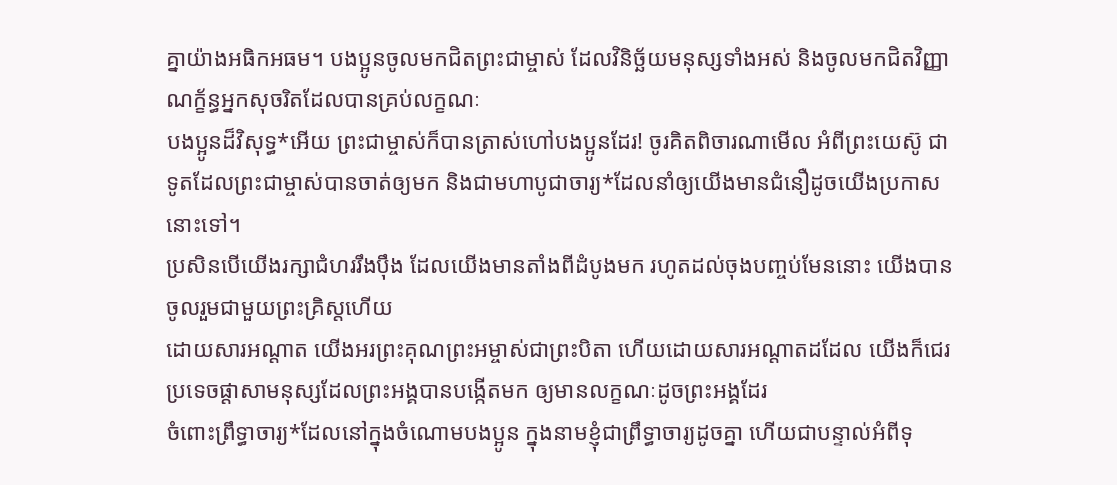គ្នាយ៉ាងអធិកអធម។ បងប្អូនចូលមកជិតព្រះជាម្ចាស់ ដែលវិនិច្ឆ័យមនុស្សទាំងអស់ និងចូលមកជិតវិញ្ញាណក្ខ័ន្ធអ្នកសុចរិតដែលបានគ្រប់លក្ខណៈ
បងប្អូនដ៏វិសុទ្ធ*អើយ ព្រះជាម្ចាស់ក៏បានត្រាស់ហៅបងប្អូនដែរ! ចូរគិតពិចារណាមើល អំពីព្រះយេស៊ូ ជាទូតដែលព្រះជាម្ចាស់បានចាត់ឲ្យមក និងជាមហាបូជាចារ្យ*ដែលនាំឲ្យយើងមានជំនឿដូចយើងប្រកាស នោះទៅ។
ប្រសិនបើយើងរក្សាជំហររឹងប៉ឹង ដែលយើងមានតាំងពីដំបូងមក រហូតដល់ចុងបញ្ចប់មែននោះ យើងបានចូលរួមជាមួយព្រះគ្រិស្តហើយ
ដោយសារអណ្ដាត យើងអរព្រះគុណព្រះអម្ចាស់ជាព្រះបិតា ហើយដោយសារអណ្ដាតដដែល យើងក៏ជេរប្រទេចផ្ដាសាមនុស្សដែលព្រះអង្គបានបង្កើតមក ឲ្យមានលក្ខណៈដូចព្រះអង្គដែរ
ចំពោះព្រឹទ្ធាចារ្យ*ដែលនៅក្នុងចំណោមបងប្អូន ក្នុងនាមខ្ញុំជាព្រឹទ្ធាចារ្យដូចគ្នា ហើយជាបន្ទាល់អំពីទុ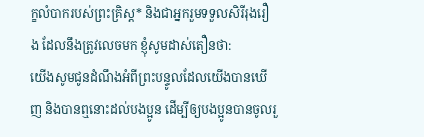ក្ខលំបាករបស់ព្រះគ្រិស្ត* និងជាអ្នករួមទទួលសិរីរុងរឿង ដែលនឹងត្រូវលេចមក ខ្ញុំសូមដាស់តឿនថា:
យើងសូមជូនដំណឹងអំពីព្រះបន្ទូលដែលយើងបានឃើញ និងបានឮនោះដល់បងប្អូន ដើម្បីឲ្យបងប្អូនបានចូលរួ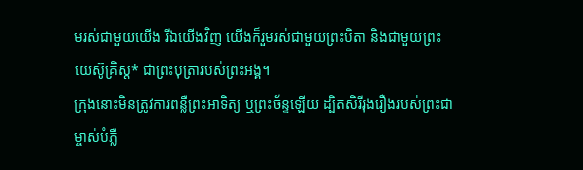មរស់ជាមួយយើង រីឯយើងវិញ យើងក៏រួមរស់ជាមួយព្រះបិតា និងជាមួយព្រះយេស៊ូគ្រិស្ត* ជាព្រះបុត្រារបស់ព្រះអង្គ។
ក្រុងនោះមិនត្រូវការពន្លឺព្រះអាទិត្យ ឬព្រះច័ន្ទឡើយ ដ្បិតសិរីរុងរឿងរបស់ព្រះជាម្ចាស់បំភ្លឺ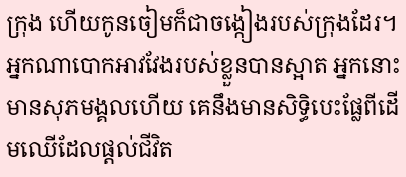ក្រុង ហើយកូនចៀមក៏ជាចង្កៀងរបស់ក្រុងដែរ។
អ្នកណាបោកអាវវែងរបស់ខ្លួនបានស្អាត អ្នកនោះមានសុភមង្គលហើយ គេនឹងមានសិទ្ធិបេះផ្លែពីដើមឈើដែលផ្ដល់ជីវិត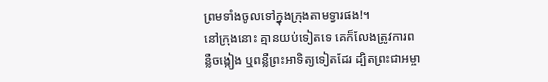ព្រមទាំងចូលទៅក្នុងក្រុងតាមទ្វារផង!។
នៅក្រុងនោះ គ្មានយប់ទៀតទេ គេក៏លែងត្រូវការពន្លឺចង្កៀង ឬពន្លឺព្រះអាទិត្យទៀតដែរ ដ្បិតព្រះជាអម្ចា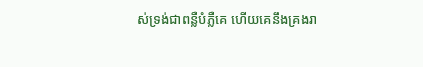ស់ទ្រង់ជាពន្លឺបំភ្លឺគេ ហើយគេនឹងគ្រងរា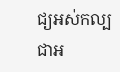ជ្យអស់កល្បជាអ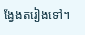ង្វែងតរៀងទៅ។